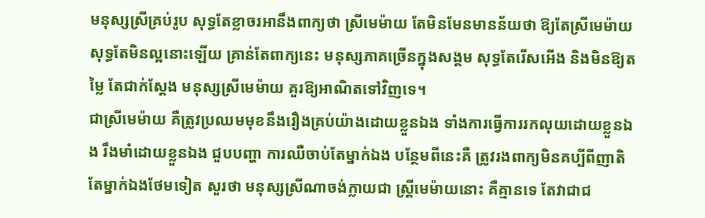មនុស្សស្រីគ្រប់រូប សុទ្ធតែខ្លាចរអានឹងពាក្យថា ស្រីមេម៉ាយ តែមិនមែនមានន័យថា ឱ្យតែស្រីមេម៉ាយ សុទ្ធតែមិនល្អនោះឡើយ គ្រាន់តែពាក្យនេះ មនុស្សភាគច្រើនក្នុងសង្គម សុទ្ធតែរើសអើង និងមិនឱ្យតម្លៃ តែជាក់ស្ដែង មនុស្សស្រីមេម៉ាយ គួរឱ្យអាណិតទៅវិញទេ។
ជាស្រីមេម៉ាយ គឺត្រូវប្រឈមមុខនឹងរឿងគ្រប់យ៉ាងដោយខ្លួនឯង ទាំងការធ្វើការរកលុយដោយខ្លួនឯង រឹងមាំដោយខ្លួនឯង ជួបបញ្ហា ការឈឺចាប់តែម្នាក់ឯង បន្ថែមពីនេះគឺ ត្រូវរងពាក្យមិនគប្បីពីញាតិតែម្នាក់ឯងថែមទៀត សួរថា មនុស្សស្រីណាចង់ក្លាយជា ស្ត្រីមេម៉ាយនោះ គឺគ្មានទេ តែវាជាជ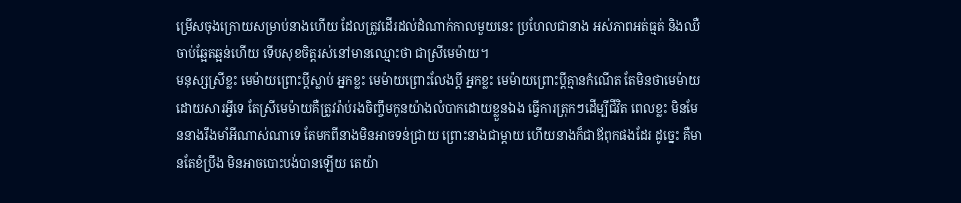ម្រើសចុងក្រោយសម្រាប់នាងហើយ ដែលត្រូវដើរដល់ដំណាក់កាលមួយនេះ ប្រហែលជានាង អស់ភាពអត់ធ្មត់ និងឈឺចាប់ឆ្អែតឆ្អន់ហើយ ទើបសុខចិត្តរស់នៅមានឈ្មោះថា ជាស្រីមេម៉ាយ។
មនុស្សស្រីខ្លះ មេម៉ាយព្រោះប្ដីស្លាប់ អ្នកខ្លះ មេម៉ាយព្រោះលែងប្ដី អ្នកខ្លះ មេម៉ាយព្រោះប្ដីគ្មានកំណើត តែមិនថាមេម៉ាយដោយសារអ្វីទេ តែស្រីមេម៉ាយគឺត្រូវរ៉ាប់រងចិញ្ចឹមកូនយ៉ាងលំបាកដោយខ្លួនឯង ធ្វើការត្រុកៗដើម្បីជីវិត ពេលខ្លះ មិនមែននាងរឹងមាំអីណាស់ណាទេ តែមកពីនាងមិនអាចទន់ជ្រាយ ព្រោះនាងជាម្ដាយ ហើយនាងក៏ជាឪពុកផងដែរ ដូច្នេះ គឺមានតែខំប្រឹង មិនអាចបោះបង់បានឡើយ តេយ៉ា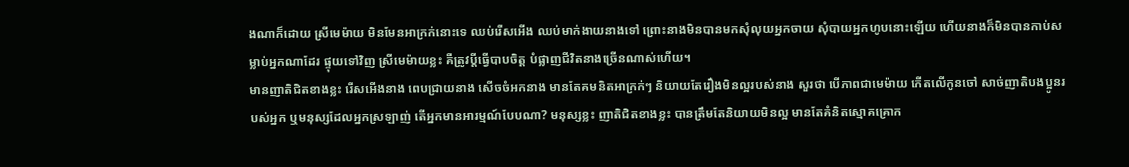ងណាក៏ដោយ ស្រីមេម៉ាយ មិនមែនអាក្រក់នោះទេ ឈប់រើសអើង ឈប់មាក់ងាយនាងទៅ ព្រោះនាងមិនបានមកសុំលុយអ្នកចាយ សុំបាយអ្នកហូបនោះឡើយ ហើយនាងក៏មិនបានកាប់សម្លាប់អ្នកណាដែរ ផ្ទុយទៅវិញ ស្រីមេម៉ាយខ្លះ គឺត្រូវប្ដីធ្វើបាបចិត្ត បំផ្លាញជីវិតនាងច្រើនណាស់ហើយ។
មានញាតិជិតខាងខ្លះ រើសអើងនាង ពេបជ្រាយនាង សើចចំអកនាង មានតែគមនិតអាក្រក់ៗ និយាយតែរឿងមិនល្អរបស់នាង សួរថា បើភាពជាមេម៉ាយ កើតលើកូនចៅ សាច់ញាតិបងប្អូនរបស់អ្នក ឬមនុស្សដែលអ្នកស្រឡាញ់ តើអ្នកមានអារម្មណ៍បែបណា? មនុស្សខ្លះ ញាតិជិតខាងខ្លះ បានត្រឹមតែនិយាយមិនល្អ មានតែគំនិតស្មោគគ្រោក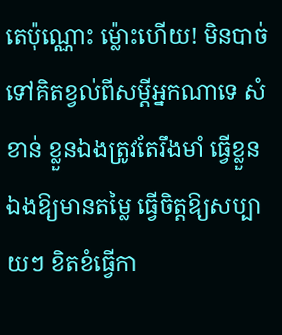តេប៉ុណ្ណោះ ម្ល៉ោះហើយ! មិនបាច់ទៅគិតខ្វល់ពីសម្ដីអ្នកណាទេ សំខាន់ ខ្លួនឯងត្រូវតែរឹងមាំ ធ្វើខ្លួនឯងឱ្យមានតម្លៃ ធ្វើចិត្តឱ្យសប្បាយៗ ខិតខំធ្វើកា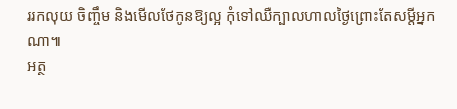ររកលុយ ចិញ្ចឹម និងមើលថែកូនឱ្យល្អ កុំទៅឈឺក្បាលហាលថ្ងៃព្រោះតែសម្ដីអ្នកណា៕
អត្ថ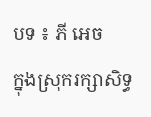បទ ៖ ភី អេច
ក្នុងស្រុករក្សាសិទ្ធ